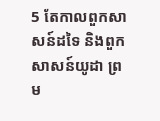5 តែកាលពួកសាសន៍ដទៃ និងពួកសាសន៍យូដា ព្រម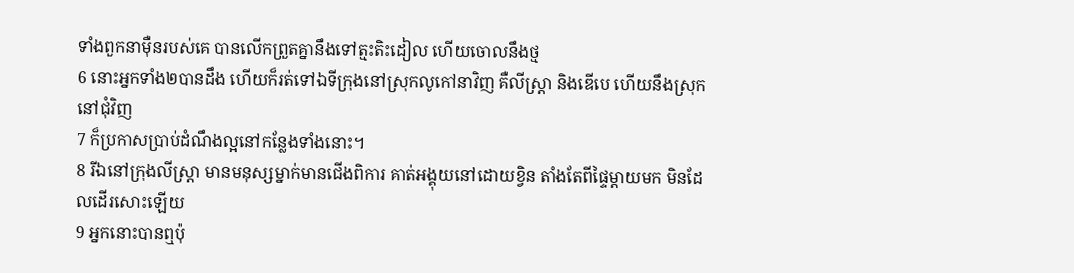ទាំងពួកនាម៉ឺនរបស់គេ បានលើកព្រួតគ្នានឹងទៅត្មះតិះដៀល ហើយចោលនឹងថ្ម
6 នោះអ្នកទាំង២បានដឹង ហើយក៏រត់ទៅឯទីក្រុងនៅស្រុកលូកៅនាវិញ គឺលីស្ត្រា និងឌើបេ ហើយនឹងស្រុកនៅជុំវិញ
7 ក៏ប្រកាសប្រាប់ដំណឹងល្អនៅកន្លែងទាំងនោះ។
8 រីឯនៅក្រុងលីស្ត្រា មានមនុស្សម្នាក់មានជើងពិការ គាត់អង្គុយនៅដោយខ្វិន តាំងតែពីផ្ទៃម្តាយមក មិនដែលដើរសោះឡើយ
9 អ្នកនោះបានឮប៉ុ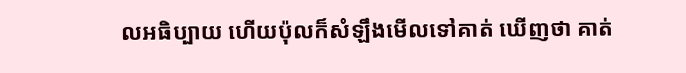លអធិប្បាយ ហើយប៉ុលក៏សំឡឹងមើលទៅគាត់ ឃើញថា គាត់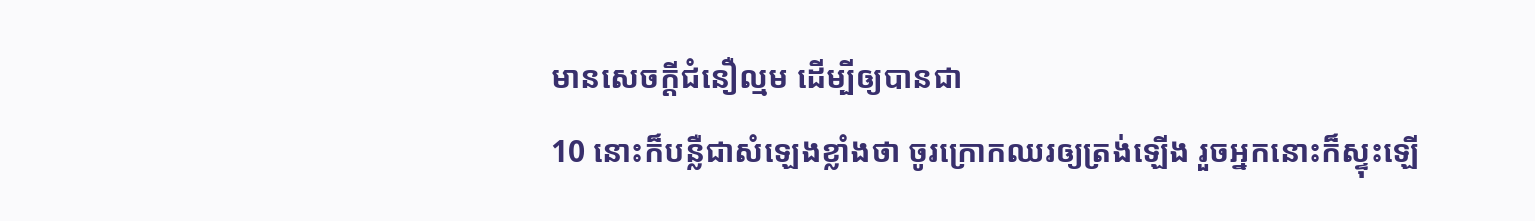មានសេចក្ដីជំនឿល្មម ដើម្បីឲ្យបានជា
10 នោះក៏បន្លឺជាសំឡេងខ្លាំងថា ចូរក្រោកឈរឲ្យត្រង់ឡើង រួចអ្នកនោះក៏ស្ទុះឡើ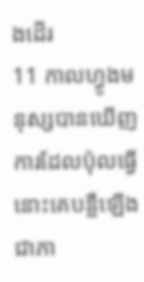ងដើរ
11 កាលហ្វូងមនុស្សបានឃើញការដែលប៉ុលធ្វើ នោះគេបន្លឺឡើងជាភា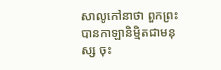សាលូកៅនាថា ពួកព្រះបានកាឡានិម្មិតជាមនុស្ស ចុះ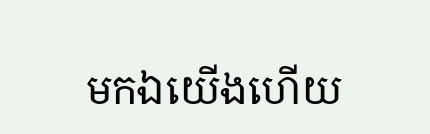មកឯយើងហើយ